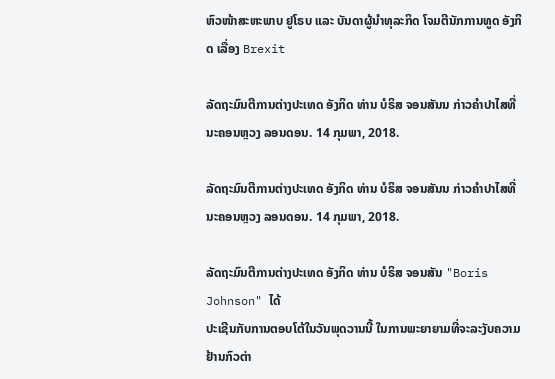ຫົວໜ້າສະຫະພາບ ຢູໂຣບ ແລະ ບັນດາຜູ້ນຳທຸລະກິດ ໂຈມຕີນັກການທູດ ອັງກິດ ເລື່ອງ Brexit

ລັດຖະມົນຕີການຕ່າງປະເທດ ອັງກິດ ທ່ານ ບໍຣິສ ຈອນສັນນ ກ່າວຄຳປາໄສທີ່ນະຄອນຫຼວງ ລອນດອນ. 14 ກຸມພາ, 2018.

ລັດຖະມົນຕີການຕ່າງປະເທດ ອັງກິດ ທ່ານ ບໍຣິສ ຈອນສັນນ ກ່າວຄຳປາໄສທີ່ນະຄອນຫຼວງ ລອນດອນ. 14 ກຸມພາ, 2018.

ລັດຖະມົນຕີການຕ່າງປະເທດ ອັງກິດ ທ່ານ ບໍຣິສ ຈອນສັນ "Boris Johnson" ໄດ້
ປະເຊີນກັບການຕອບໂຕ້ໃນວັນພຸດວານນີ້ ໃນການພະຍາຍາມທີ່ຈະລະງັບຄວາມ
ຢ້ານກົວຕ່າ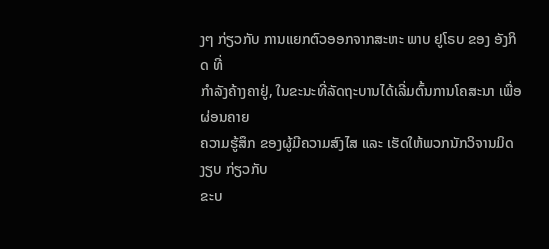ງໆ ກ່ຽວກັບ ການແຍກຕົວອອກຈາກສະຫະ ພາບ ຢູໂຣບ ຂອງ ອັງກິດ ທີ່
ກຳລັງຄ້າງຄາຢູ່, ໃນຂະນະທີ່ລັດຖະບານໄດ້ເລີ່ມຕົ້ນການໂຄສະນາ ເພື່ອຜ່ອນຄາຍ
ຄວາມຮູ້ສຶກ ຂອງຜູ້ມີຄວາມສົງໄສ ແລະ ເຮັດໃຫ້ພວກນັກວິຈານມິດງຽບ ກ່ຽວກັບ
ຂະບ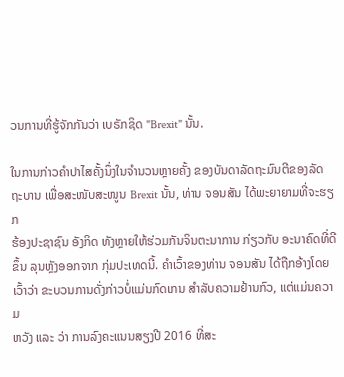ວນການທີ່ຮູ້ຈັກກັນວ່າ ເບຣັກຊິດ "Brexit" ນັ້ນ.

ໃນການກ່າວຄຳປາໄສຄັ້ງນຶ່ງໃນຈຳນວນຫຼາຍຄັ້ງ ຂອງບັນດາລັດຖະມົນຕີຂອງລັດ
ຖະບານ ເພື່ອສະໜັບສະໜູນ Brexit ນັ້ນ, ທ່ານ ຈອນສັນ ໄດ້ພະຍາຍາມທີ່ຈະຮຽກ
ຮ້ອງປະຊາຊົນ ອັງກິດ ທັງຫຼາຍໃຫ້ຮ່ວມກັນຈິນຕະນາການ ກ່ຽວກັບ ອະນາຄົດທີ່ດີ
ຂຶ້ນ ລຸນຫຼັງອອກຈາກ ກຸ່ມປະເທດນີ້. ຄຳເວົ້າຂອງທ່ານ ຈອນສັນ ໄດ້ຖືກອ້າງໂດຍ
ເວົ້າວ່າ ຂະບວນການດັ່ງກ່າວບໍ່ແມ່ນກົດເກນ ສຳລັບຄວາມຢ້ານກົວ, ແຕ່ແມ່ນຄວາມ
ຫວັງ ແລະ ວ່າ ການລົງຄະແນນສຽງປີ 2016 ທີ່ສະ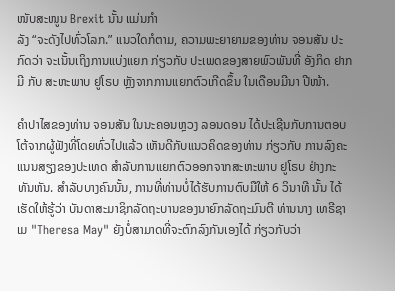ໜັບສະໜູນ Brexit ນັ້ນ ແມ່ນກຳ
ລັງ “ຈະດັງໄປທົ່ວໂລກ.” ແນວໃດກໍຕາມ, ຄວາມພະຍາຍາມຂອງທ່ານ ຈອນສັນ ປະ
ກົດວ່າ ຈະເນັ້ນເຖິງການແບ່ງແຍກ ກ່ຽວກັບ ປະເພດຂອງສາຍພົວພັນທີ່ ອັງກິດ ຢາກ
ມີ ກັບ ສະຫະພາບ ຢູໂຣບ ຫຼັງຈາກການແຍກຕົວເກີດຂຶ້ນ ໃນເດືອນມີນາ ປີໜ້າ.

ຄຳປາໄສຂອງທ່ານ ຈອນສັນ ໃນນະຄອນຫຼວງ ລອນດອນ ໄດ້ປະເຊີນກັບການຕອບ
ໂຕ້ຈາກຜູ້ຟັງທີ່ໂດຍທົ່ວໄປແລ້ວ ເຫັນດີກັບແນວຄິດຂອງທ່ານ ກ່ຽວກັບ ການລົງຄະ
ແນນສຽງຂອງປະເທດ ສຳລັບການແຍກຕົວອອກຈາກສະຫະພາບ ຢູໂຣບ ຢ່າງກະ
ທັນຫັນ. ສຳລັບບາງຄົນນັ້ນ, ການທີ່ທ່ານບໍ່ໄດ້ຮັບການຕົບມືໃຫ້ 6 ວິນາທີ ນັ້ນ ໄດ້
ເຮັດໃຫ້ຮູ້ວ່າ ບັນດາສະມາຊິກລັດຖະບານຂອງນາຍົກລັດຖະມົນຕີ ທ່ານນາງ ເທຣີຊາ
ເມ "Theresa May" ຍັງບໍ່ສາມາດທີ່ຈະຕົກລົງກັນເອງໄດ້ ກ່ຽວກັບວ່າ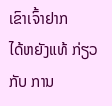ເຂົາເຈົ້າຢາກ
ໄດ້ຫຍັງແທ້ ກ່ຽວກັບ ການ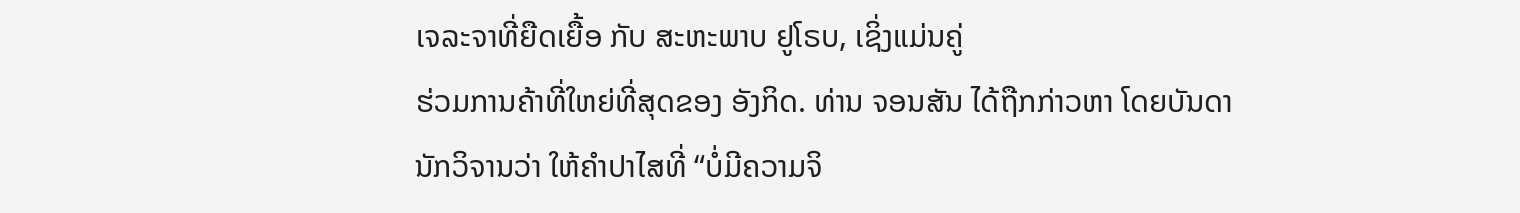ເຈລະຈາທີ່ຍືດເຍື້ອ ກັບ ສະຫະພາບ ຢູໂຣບ, ເຊິ່ງແມ່ນຄູ່
ຮ່ວມການຄ້າທີ່ໃຫຍ່ທີ່ສຸດຂອງ ອັງກິດ. ທ່ານ ຈອນສັນ ໄດ້ຖືກກ່າວຫາ ໂດຍບັນດາ
ນັກວິຈານວ່າ ໃຫ້ຄຳປາໄສທີ່ “ບໍ່ມີຄວາມຈິ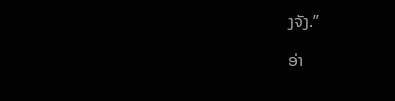ງຈັງ.”

ອ່າ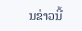ນຂ່າວນີ້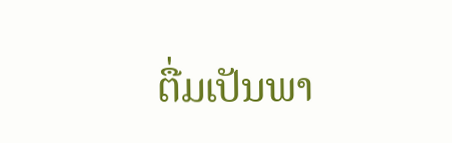ຕື່ມເປັນພາ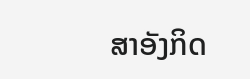ສາອັງກິດ